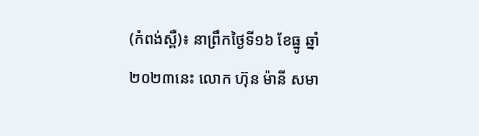(កំពង់ស្ពឺ)៖ នាព្រឹកថ្ងៃទី១៦ ខែធ្នូ ឆ្នាំ២០២៣នេះ លោក ហ៊ុន ម៉ានី សមា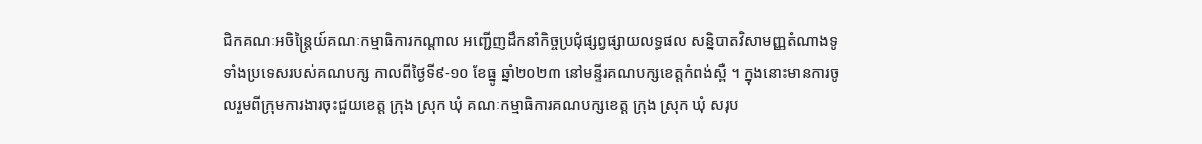ជិកគណៈអចិន្ត្រៃយ៍គណៈកម្មាធិការកណ្តាល អញ្ជើញដឹកនាំកិច្ចប្រជុំផ្សព្វផ្សាយលទ្ធផល សន្និបាតវិសាមញ្ញតំណាងទូទាំងប្រទេសរបស់គណបក្ស កាលពីថ្ងៃទី៩-១០ ខែធ្នូ ឆ្នាំ២០២៣ នៅមន្ទីរគណបក្សខេត្តកំពង់ស្ពឺ ។ ក្នុងនោះមានការចូលរួមពីក្រុមការងារចុះជួយខេត្ត ក្រុង ស្រុក ឃុំ គណៈកម្មាធិការគណបក្សខេត្ត ក្រុង ស្រុក ឃុំ សរុប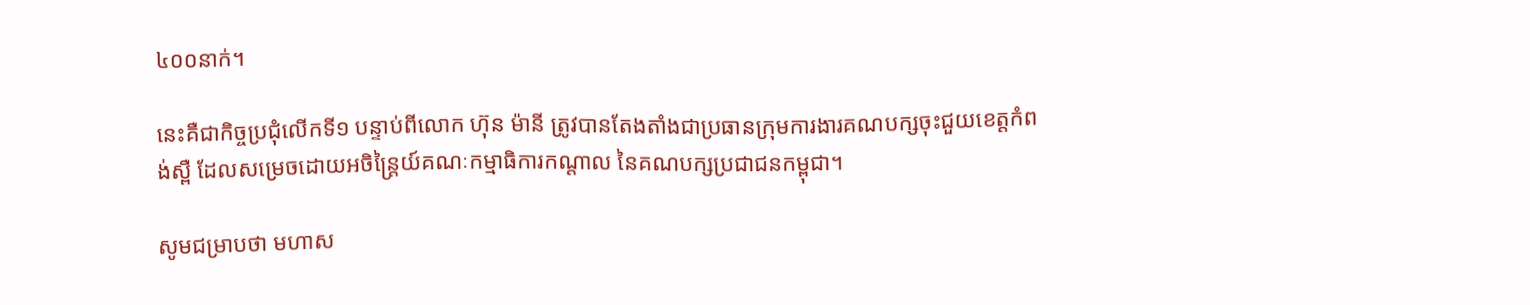៤០០នាក់។

នេះគឺជាកិច្ចប្រជុំលើកទី១ បន្ទាប់ពីលោក ហ៊ុន ម៉ានី ត្រូវបានតែងតាំងជាប្រធានក្រុមការងារគណបក្សចុះជួយខេត្តកំពង់ស្ពឺ ដែលសម្រេចដោយអចិន្ត្រៃយ៍គណៈកម្មាធិការកណ្តាល នៃគណបក្សប្រជាជនកម្ពុជា។

សូមជម្រាបថា មហាស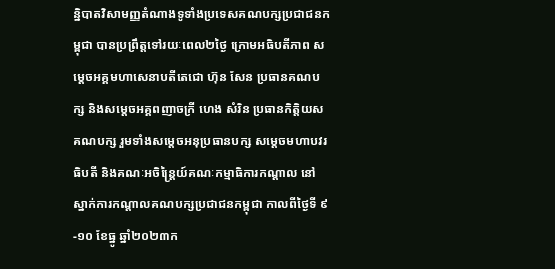ន្និបាតវិសាមញ្ញតំណាងទូទាំងប្រទេសគណបក្សប្រជាជនកម្ពុជា បានប្រព្រឹត្តទៅរយៈពេល២ថ្ងៃ ក្រោមអធិបតីភាព សម្តេចអគ្គមហាសេនាបតីតេជោ ហ៊ុន សែន ប្រធានគណបក្ស និងសម្តេចអគ្គពញាចក្រី ហេង សំរិន ប្រធានកិត្តិយសគណបក្ស រួមទាំងសម្តេចអនុប្រធានបក្ស សម្តេចមហាបវរធិបតី និងគណៈអចិន្ត្រៃយ៍គណៈកម្មាធិការកណ្តាល នៅស្នាក់ការកណ្ដាលគណបក្សប្រជាជនកម្ពុជា កាលពីថ្ងៃទី ៩-១០ ខែធ្នូ ឆ្នាំ២០២៣ក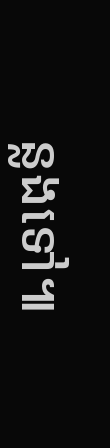ន្លងទៅ៕